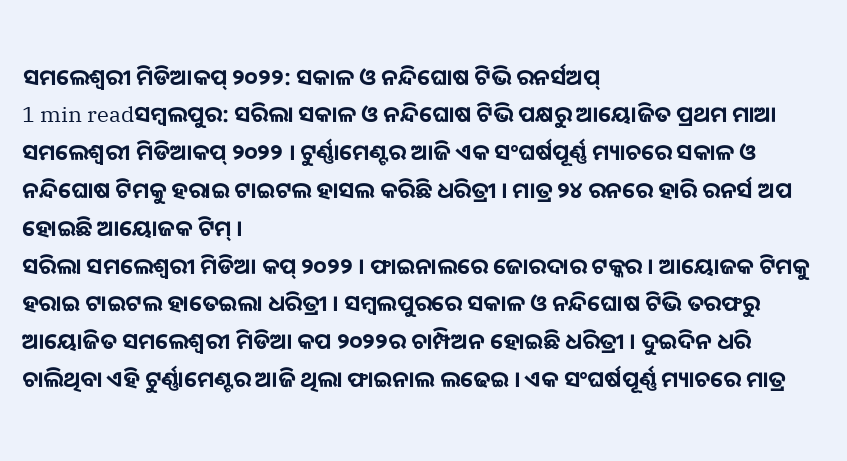ସମଲେଶ୍ୱରୀ ମିଡିଆକପ୍ ୨୦୨୨: ସକାଳ ଓ ନନ୍ଦିଘୋଷ ଟିଭି ରନର୍ସଅପ୍
1 min readସମ୍ୱଲପୁର: ସରିଲା ସକାଳ ଓ ନନ୍ଦିଘୋଷ ଟିଭି ପକ୍ଷରୁ ଆୟୋଜିତ ପ୍ରଥମ ମାଆ ସମଲେଶ୍ୱରୀ ମିଡିଆକପ୍ ୨୦୨୨ । ଟୁର୍ଣ୍ଣାମେଣ୍ଟର ଆଜି ଏକ ସଂଘର୍ଷପୂର୍ଣ୍ଣ ମ୍ୟାଚରେ ସକାଳ ଓ ନନ୍ଦିଘୋଷ ଟିମକୁ ହରାଇ ଟାଇଟଲ ହାସଲ କରିଛି ଧରିତ୍ରୀ । ମାତ୍ର ୨୪ ରନରେ ହାରି ରନର୍ସ ଅପ ହୋଇଛି ଆୟୋଜକ ଟିମ୍ ।
ସରିଲା ସମଲେଶ୍ୱରୀ ମିଡିଆ କପ୍ ୨୦୨୨ । ଫାଇନାଲରେ ଜୋରଦାର ଟକ୍କର । ଆୟୋଜକ ଟିମକୁ ହରାଇ ଟାଇଟଲ ହାତେଇଲା ଧରିତ୍ରୀ । ସମ୍ବଲପୁରରେ ସକାଳ ଓ ନନ୍ଦିଘୋଷ ଟିଭି ତରଫରୁ ଆୟୋଜିତ ସମଲେଶ୍ବରୀ ମିଡିଆ କପ ୨୦୨୨ର ଚାମ୍ପିଅନ ହୋଇଛି ଧରିତ୍ରୀ । ଦୁଇଦିନ ଧରି ଚାଲିଥିବା ଏହି ଟୁର୍ଣ୍ଣାମେଣ୍ଟର ଆଜି ଥିଲା ଫାଇନାଲ ଲଢେଇ । ଏକ ସଂଘର୍ଷପୂର୍ଣ୍ଣ ମ୍ୟାଚରେ ମାତ୍ର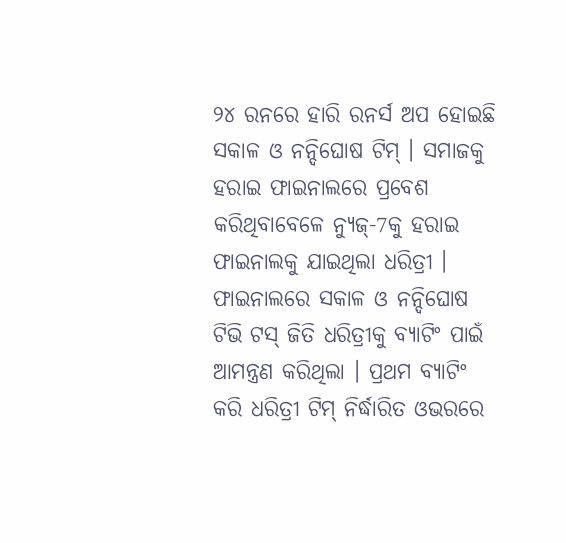୨୪ ରନରେ ହାରି ରନର୍ସ ଅପ ହୋଇଛି ସକାଳ ଓ ନନ୍ଦିଘୋଷ ଟିମ୍ । ସମାଜକୁ ହରାଇ ଫାଇନାଲରେ ପ୍ରବେଶ କରିଥିବାବେଳେ ନ୍ୟୁଜ୍-7କୁ ହରାଇ ଫାଇନାଲକୁ ଯାଇଥିଲା ଧରିତ୍ରୀ ।
ଫାଇନାଲରେ ସକାଳ ଓ ନନ୍ଦିଘୋଷ ଟିଭି ଟସ୍ ଜିତି ଧରିତ୍ରୀକୁ ବ୍ୟାଟିଂ ପାଇଁ ଆମନ୍ତ୍ରଣ କରିଥିଲା । ପ୍ରଥମ ବ୍ୟାଟିଂ କରି ଧରିତ୍ରୀ ଟିମ୍ ନିର୍ଦ୍ଧାରିତ ଓଭରରେ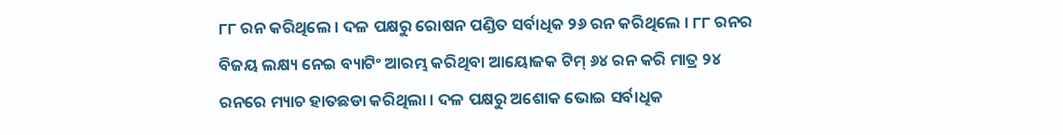୮୮ ରନ କରିଥିଲେ । ଦଳ ପକ୍ଷରୁ ରୋଷନ ପଣ୍ଡିତ ସର୍ବାଧିକ ୨୬ ରନ କରିଥିଲେ । ୮୮ ରନର ବିଜୟ ଲକ୍ଷ୍ୟ ନେଇ ବ୍ୟାଟିଂ ଆରମ୍ଭ କରିଥିବା ଆୟୋଜକ ଟିମ୍ ୬୪ ରନ କରି ମାତ୍ର ୨୪ ରନରେ ମ୍ୟାଚ ହାତଛଡା କରିଥିଲା । ଦଳ ପକ୍ଷରୁ ଅଶୋକ ଭୋଇ ସର୍ବାଧିକ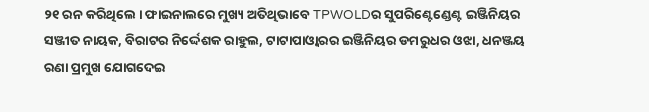୨୧ ରନ କରିଥିଲେ । ଫାଇନାଲରେ ମୁଖ୍ୟ ଅତିଥିଭାବେ TPWOLDର ସୁପରିଣ୍ଟେଣ୍ଡେଣ୍ଟ ଇଞ୍ଜିନିୟର ସଞ୍ଜୀତ ନାୟକ, ବିରାଟର ନିର୍ଦ୍ଦେଶକ ରାହୁଲ, ଟାଟାପାଓ୍ବାରର ଇଞ୍ଜିନିୟର ଡମରୁଧର ଓଝା, ଧନଞ୍ଜୟ ରଣା ପ୍ରମୁଖ ଯୋଗଦେଇ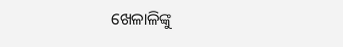ଖେଳାଳିଙ୍କୁ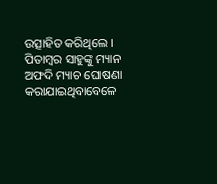ଉତ୍ସାହିତ କରିଥିଲେ ।
ପିତାମ୍ବର ସାହୁଙ୍କୁ ମ୍ୟାନ ଅଫଦି ମ୍ୟାଚ ଘୋଷଣା କରାଯାଇଥିବାବେଳେ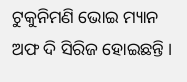ଟୁକୁନିମଣି ଭୋଇ ମ୍ୟାନ ଅଫ ଦି ସିରିଜ ହୋଇଛନ୍ତି ।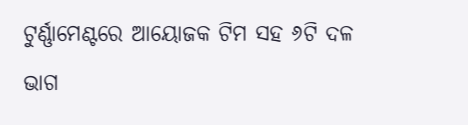ଟୁର୍ଣ୍ଣାମେଣ୍ଟରେ ଆୟୋଜକ ଟିମ ସହ ୬ଟି ଦଳ ଭାଗ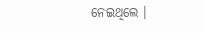ନେଇଥିଲେ ।